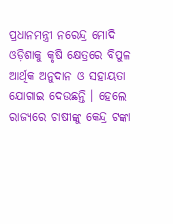ପ୍ରଧାନମନ୍ତ୍ରୀ ନରେନ୍ଦ୍ର ମୋଦି ଓଡ଼ିଶାକୁ କୃଷି କ୍ଷେତ୍ରରେ ବିପୁଳ ଆର୍ଥିକ ଅନୁଦାନ ଓ ସହାୟତା ଯୋଗାଇ ଦେଉଛନ୍ତି । ହେଲେ ରାଜ୍ୟରେ ଚାଷୀଙ୍କୁ କେନ୍ଦ୍ର ଟଙ୍କା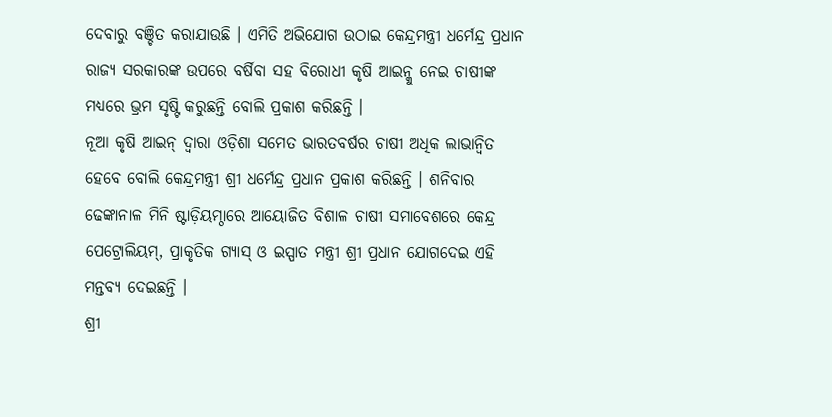ଦେବାରୁ ବଞ୍ଚିତ କରାଯାଉଛି । ଏମିତି ଅଭିଯୋଗ ଉଠାଇ କେନ୍ଦ୍ରମନ୍ତ୍ରୀ ଧର୍ମେନ୍ଦ୍ର ପ୍ରଧାନ ରାଜ୍ୟ ସରକାରଙ୍କ ଉପରେ ବର୍ଷିବା ସହ ବିରୋଧୀ କୃଷି ଆଇନ୍କୁ ନେଇ ଚାଷୀଙ୍କ ମଧ୍ୟରେ ଭ୍ରମ ସୃଷ୍ଟି କରୁଛନ୍ତି ବୋଲି ପ୍ରକାଶ କରିଛନ୍ତି ।
ନୂଆ କୃଷି ଆଇନ୍ ଦ୍ୱାରା ଓଡ଼ିଶା ସମେତ ଭାରତବର୍ଷର ଚାଷୀ ଅଧିକ ଲାଭାନ୍ୱିତ ହେବେ ବୋଲି କେନ୍ଦ୍ରମନ୍ତ୍ରୀ ଶ୍ରୀ ଧର୍ମେନ୍ଦ୍ର ପ୍ରଧାନ ପ୍ରକାଶ କରିଛନ୍ତି । ଶନିବାର ଢେଙ୍କାନାଳ ମିନି ଷ୍ଟାଡ଼ିୟମ୍ଠାରେ ଆୟୋଜିତ ବିଶାଳ ଚାଷୀ ସମାବେଶରେ କେନ୍ଦ୍ର ପେଟ୍ରୋଲିୟମ୍, ପ୍ରାକୃତିକ ଗ୍ୟାସ୍ ଓ ଇସ୍ପାତ ମନ୍ତ୍ରୀ ଶ୍ରୀ ପ୍ରଧାନ ଯୋଗଦେଇ ଏହି ମନ୍ତବ୍ୟ ଦେଇଛନ୍ତି ।
ଶ୍ରୀ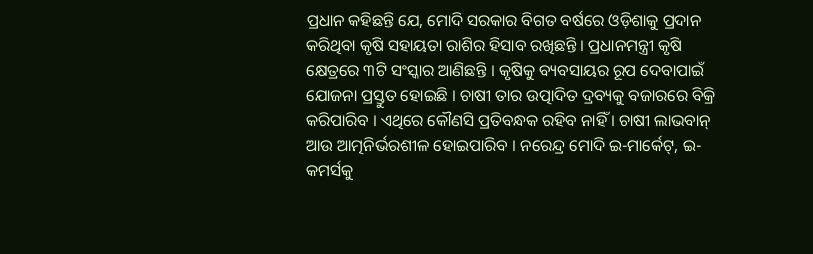ପ୍ରଧାନ କହିଛନ୍ତି ଯେ, ମୋଦି ସରକାର ବିଗତ ବର୍ଷରେ ଓଡ଼ିଶାକୁ ପ୍ରଦାନ କରିଥିବା କୃଷି ସହାୟତା ରାଶିର ହିସାବ ରଖିଛନ୍ତି । ପ୍ରଧାନମନ୍ତ୍ରୀ କୃଷି କ୍ଷେତ୍ରରେ ୩ଟି ସଂସ୍କାର ଆଣିଛନ୍ତି । କୃଷିକୁ ବ୍ୟବସାୟର ରୂପ ଦେବାପାଇଁ ଯୋଜନା ପ୍ରସ୍ତୁତ ହୋଇଛି । ଚାଷୀ ତାର ଉତ୍ପାଦିତ ଦ୍ରବ୍ୟକୁ ବଜାରରେ ବିକ୍ରି କରିପାରିବ । ଏଥିରେ କୌଣସି ପ୍ରତିବନ୍ଧକ ରହିବ ନାହିଁ । ଚାଷୀ ଲାଭବାନ୍ ଆଉ ଆତ୍ମନିର୍ଭରଶୀଳ ହୋଇପାରିବ । ନରେନ୍ଦ୍ର ମୋଦି ଇ-ମାର୍କେଟ୍, ଇ-କମର୍ସକୁ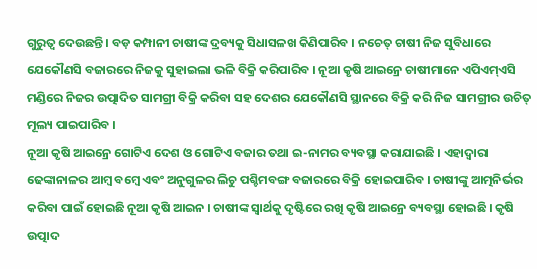ଗୁରୁତ୍ୱ ଦେଉଛନ୍ତି । ବଡ଼ କମ୍ପାନୀ ଚାଷୀଙ୍କ ଦ୍ରବ୍ୟକୁ ସିଧାସଳଖ କିଣିପାରିବ । ନଚେତ୍ ଚାଷୀ ନିଜ ସୁବିଧାରେ ଯେକୌଣସି ବଜାରରେ ନିଜକୁ ସୁହାଇଲା ଭଳି ବିକ୍ରି କରିପାରିବ । ନୂଆ କୃଷି ଆଇନ୍ରେ ଚାଷୀମାନେ ଏପିଏମ୍ଏସି ମଣ୍ଡିରେ ନିଜର ଉତ୍ପାଦିତ ସାମଗ୍ରୀ ବିକ୍ରି କରିବା ସହ ଦେଶର ଯେକୌଣସି ସ୍ଥାନରେ ବିକ୍ରି କରି ନିଜ ସାମଗ୍ରୀର ଉଚିତ୍ ମୂଲ୍ୟ ପାଇପାରିବ ।
ନୂଆ କୃଷି ଆଇନ୍ରେ ଗୋଟିଏ ଦେଶ ଓ ଗୋଟିଏ ବଜାର ତଥା ଇ-ନାମର ବ୍ୟବସ୍ଥା କରାଯାଇଛି । ଏହାଦ୍ୱାରା ଢେଙ୍କାନାଳର ଆମ୍ବ ବମ୍ବେ ଏବଂ ଅନୁଗୁଳର ଲିଚୁ ପଶ୍ଚିମବଙ୍ଗ ବଜାରରେ ବିକ୍ରି ହୋଇପାରିବ । ଚାଷୀଙ୍କୁ ଆତ୍ମନିର୍ଭର କରିବା ପାଇଁ ହୋଇଛି ନୂଆ କୃଷି ଆଇନ । ଚାଷୀଙ୍କ ସ୍ୱାର୍ଥକୁ ଦୃଷ୍ଟିରେ ରଖି କୃଷି ଆଇନ୍ରେ ବ୍ୟବସ୍ଥା ହୋଇଛି । କୃଷି ଉତ୍ପାଦ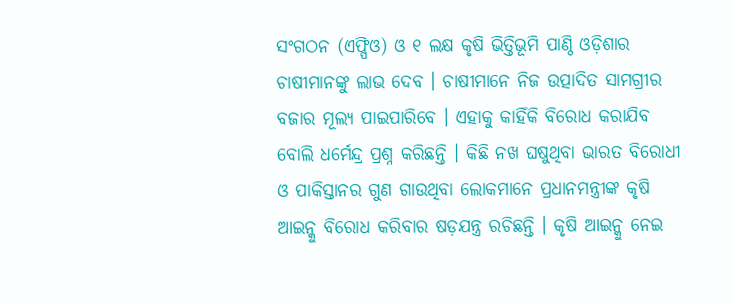ସଂଗଠନ (ଏଫ୍ପିଓ) ଓ ୧ ଲକ୍ଷ କୃଷି ଭିତ୍ତିଭୂମି ପାଣ୍ଠି ଓଡ଼ିଶାର ଚାଷୀମାନଙ୍କୁ ଲାଭ ଦେବ । ଚାଷୀମାନେ ନିଜ ଉତ୍ପାଦିତ ସାମଗ୍ରୀର ବଜାର ମୂଲ୍ୟ ପାଇପାରିବେ । ଏହାକୁ କାହିଁକି ବିରୋଧ କରାଯିବ ବୋଲି ଧର୍ମେନ୍ଦ୍ର ପ୍ରଶ୍ନ କରିଛନ୍ତି । କିଛି ନଖ ଘଷୁଥିବା ଭାରତ ବିରୋଧୀ ଓ ପାକିସ୍ତାନର ଗୁଣ ଗାଉଥିବା ଲୋକମାନେ ପ୍ରଧାନମନ୍ତ୍ରୀଙ୍କ କୃଷି ଆଇନ୍କୁ ବିରୋଧ କରିବାର ଷଡ଼ଯନ୍ତ୍ର ରଚିଛନ୍ତି । କୃଷି ଆଇନ୍କୁ ନେଇ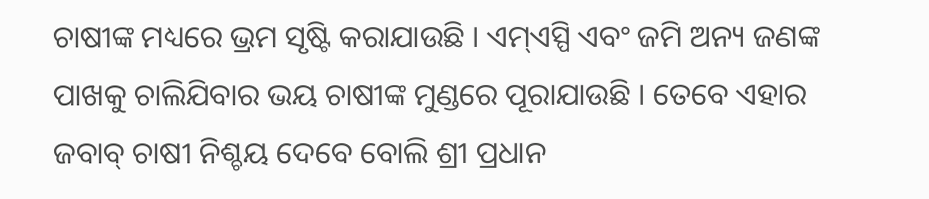ଚାଷୀଙ୍କ ମଧ୍ୟରେ ଭ୍ରମ ସୃଷ୍ଟି କରାଯାଉଛି । ଏମ୍ଏସ୍ପି ଏବଂ ଜମି ଅନ୍ୟ ଜଣଙ୍କ ପାଖକୁ ଚାଲିଯିବାର ଭୟ ଚାଷୀଙ୍କ ମୁଣ୍ଡରେ ପୂରାଯାଉଛି । ତେବେ ଏହାର ଜବାବ୍ ଚାଷୀ ନିଶ୍ଚୟ ଦେବେ ବୋଲି ଶ୍ରୀ ପ୍ରଧାନ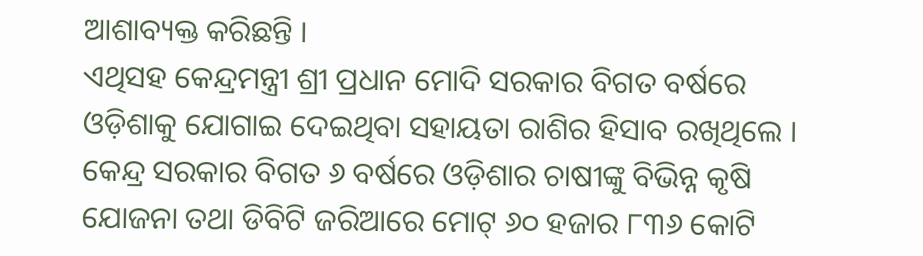ଆଶାବ୍ୟକ୍ତ କରିଛନ୍ତି ।
ଏଥିସହ କେନ୍ଦ୍ରମନ୍ତ୍ରୀ ଶ୍ରୀ ପ୍ରଧାନ ମୋଦି ସରକାର ବିଗତ ବର୍ଷରେ ଓଡ଼ିଶାକୁ ଯୋଗାଇ ଦେଇଥିବା ସହାୟତା ରାଶିର ହିସାବ ରଖିଥିଲେ । କେନ୍ଦ୍ର ସରକାର ବିଗତ ୬ ବର୍ଷରେ ଓଡ଼ିଶାର ଚାଷୀଙ୍କୁ ବିଭିନ୍ନ କୃଷି ଯୋଜନା ତଥା ଡିବିଟି ଜରିଆରେ ମୋଟ୍ ୬୦ ହଜାର ୮୩୬ କୋଟି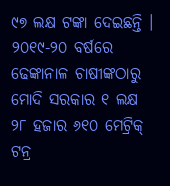୯୭ ଲକ୍ଷ ଟଙ୍କା ଦେଇଛନ୍ତି । ୨୦୧୯-୨୦ ବର୍ଷରେ ଢେଙ୍କାନାଳ ଚାଷୀଙ୍କଠାରୁ ମୋଦି ସରକାର ୧ ଲକ୍ଷ ୨୮ ହଜାର ୬୧୦ ମେଟ୍ରିକ୍ ଟନ୍ର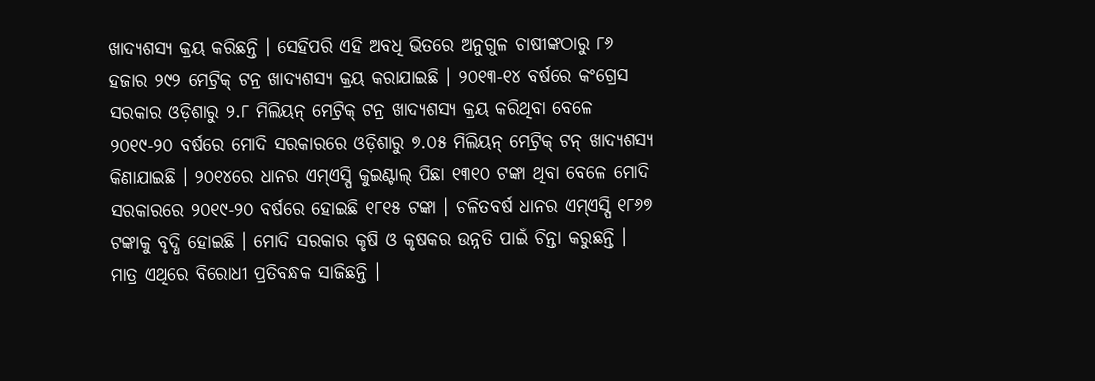ଖାଦ୍ୟଶସ୍ୟ କ୍ରୟ କରିଛନ୍ତି । ସେହିପରି ଏହି ଅବଧି ଭିତରେ ଅନୁଗୁଳ ଚାଷୀଙ୍କଠାରୁ ୮୬ ହଜାର ୨୯୨ ମେଟ୍ରିକ୍ ଟନ୍ର ଖାଦ୍ୟଶସ୍ୟ କ୍ରୟ କରାଯାଇଛି । ୨୦୧୩-୧୪ ବର୍ଷରେ କଂଗ୍ରେସ ସରକାର ଓଡ଼ିଶାରୁ ୨.୮ ମିଲିୟନ୍ ମେଟ୍ରିକ୍ ଟନ୍ର ଖାଦ୍ୟଶସ୍ୟ କ୍ରୟ କରିଥିବା ବେଳେ ୨୦୧୯-୨୦ ବର୍ଷରେ ମୋଦି ସରକାରରେ ଓଡ଼ିଶାରୁ ୭.୦୫ ମିଲିୟନ୍ ମେଟ୍ରିକ୍ ଟନ୍ ଖାଦ୍ୟଶସ୍ୟ କିଣାଯାଇଛି । ୨୦୧୪ରେ ଧାନର ଏମ୍ଏସ୍ପି କୁଇଣ୍ଟାଲ୍ ପିଛା ୧୩୧୦ ଟଙ୍କା ଥିବା ବେଳେ ମୋଦି ସରକାରରେ ୨୦୧୯-୨୦ ବର୍ଷରେ ହୋଇଛି ୧୮୧୫ ଟଙ୍କା । ଚଳିତବର୍ଷ ଧାନର ଏମ୍ଏସ୍ପି ୧୮୬୭ ଟଙ୍କାକୁ ବୃଦ୍ଧି ହୋଇଛି । ମୋଦି ସରକାର କୃଷି ଓ କୃଷକର ଉନ୍ନତି ପାଇଁ ଚିନ୍ତା କରୁଛନ୍ତି । ମାତ୍ର ଏଥିରେ ବିରୋଧୀ ପ୍ରତିବନ୍ଧକ ସାଜିଛନ୍ତି ।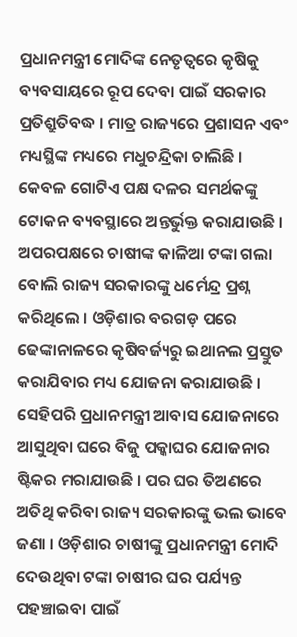ପ୍ରଧାନମନ୍ତ୍ରୀ ମୋଦିଙ୍କ ନେତୃତ୍ୱରେ କୃଷିକୁ ବ୍ୟବସାୟରେ ରୂପ ଦେବା ପାଇଁ ସରକାର ପ୍ରତିଶ୍ରୁତିବଦ୍ଧ । ମାତ୍ର ରାଜ୍ୟରେ ପ୍ରଶାସନ ଏବଂ ମଧ୍ୟସ୍ଥିଙ୍କ ମଧ୍ୟରେ ମଧୁଚନ୍ଦ୍ରିକା ଚାଲିଛି । କେବଳ ଗୋଟିଏ ପକ୍ଷ ଦଳର ସମର୍ଥକଙ୍କୁ ଟୋକନ ବ୍ୟବସ୍ଥାରେ ଅନ୍ତର୍ଭୁକ୍ତ କରାଯାଉଛି । ଅପରପକ୍ଷରେ ଚାଷୀଙ୍କ କାଳିଆ ଟଙ୍କା ଗଲା ବୋଲି ରାଜ୍ୟ ସରକାରଙ୍କୁ ଧର୍ମେନ୍ଦ୍ର ପ୍ରଶ୍ନ କରିଥିଲେ । ଓଡ଼ିଶାର ବରଗଡ଼ ପରେ ଢେଙ୍କାନାଳରେ କୃଷିବର୍ଜ୍ୟରୁ ଇଥାନଲ ପ୍ରସ୍ତୁତ କରାଯିବାର ମଧ୍ୟ ଯୋଜନା କରାଯାଉଛି । ସେହିପରି ପ୍ରଧାନମନ୍ତ୍ରୀ ଆବାସ ଯୋଜନାରେ ଆସୁଥିବା ଘରେ ବିଜୁ ପକ୍କାଘର ଯୋଜନାର ଷ୍ଟିକର ମରାଯାଉଛି । ପର ଘର ତିଅଣରେ ଅତିଥି କରିବା ରାଜ୍ୟ ସରକାରଙ୍କୁ ଭଲ ଭାବେ ଜଣା । ଓଡ଼ିଶାର ଚାଷୀଙ୍କୁ ପ୍ରଧାନମନ୍ତ୍ରୀ ମୋଦି ଦେଉଥିବା ଟଙ୍କା ଚାଷୀର ଘର ପର୍ଯ୍ୟନ୍ତ ପହଞ୍ଚାଇବା ପାଇଁ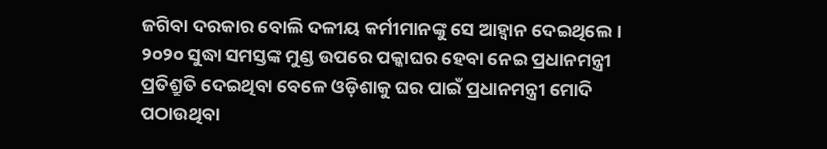ଜଗିବା ଦରକାର ବୋଲି ଦଳୀୟ କର୍ମୀମାନଙ୍କୁ ସେ ଆହ୍ୱାନ ଦେଇଥିଲେ । ୨୦୨୦ ସୁଦ୍ଧା ସମସ୍ତଙ୍କ ମୁଣ୍ଡ ଉପରେ ପକ୍କାଘର ହେବା ନେଇ ପ୍ରଧାନମନ୍ତ୍ରୀ ପ୍ରତିଶ୍ରୁତି ଦେଇଥିବା ବେଳେ ଓଡ଼ିଶାକୁ ଘର ପାଇଁ ପ୍ରଧାନମନ୍ତ୍ରୀ ମୋଦି ପଠାଉଥିବା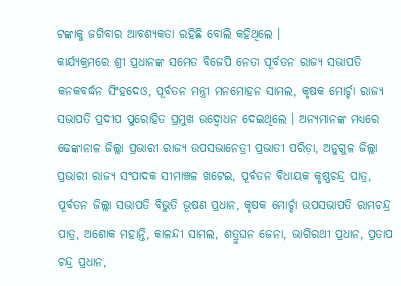ଟଙ୍କାକୁ ଜଗିବାର ଆବଶ୍ୟକତା ରହିଛି ବୋଲି କହିଥିଲେ ।
କାର୍ଯ୍ୟକ୍ରମରେ ଶ୍ରୀ ପ୍ରଧାନଙ୍କ ସମେତ ବିଜେପି ନେତା ପୂର୍ବତନ ରାଜ୍ୟ ସଭାପତି କନକବର୍ଦ୍ଧନ ସିଂହଦେଓ, ପୂର୍ବତନ ମନ୍ତ୍ରୀ ମନମୋହନ ସାମଲ, କୃଷକ ମୋର୍ଚ୍ଚା ରାଜ୍ୟ ସଭାପତି ପ୍ରଦୀପ ପୁରୋହିତ ପ୍ରମୁଖ ଉଦ୍ବୋଧନ ଦେଇଥିଲେ । ଅନ୍ୟମାନଙ୍କ ମଧ୍ୟରେ ଢେଙ୍କାନାଳ ଜିଲ୍ଲା ପ୍ରଭାରୀ ରାଜ୍ୟ ଉପସଭାନେତ୍ରୀ ପ୍ରଭାତୀ ପରିଡ଼ା, ଅନୁଗୁଳ ଜିଲ୍ଲା ପ୍ରଭାରୀ ରାଜ୍ୟ ସଂପାଦକ ସୀମାଞ୍ଚଳ ଖଟେଇ, ପୂର୍ବତନ ବିଧାୟକ କୃଷ୍ଣଚନ୍ଦ୍ର ପାତ୍ର, ପୂର୍ବତନ ଜିଲ୍ଲା ସଭାପତି ବିଭୁତି ଭୂଷଣ ପ୍ରଧାନ, କୃଷକ ମୋର୍ଚ୍ଚା ଉପସଭାପତି ରାମଚନ୍ଦ୍ର ପାତ୍ର, ଅଶୋକ ମହାନ୍ତି, କାଳନ୍ଦୀ ସାମଲ, ଶତ୍ରୁଘନ ଜେନା, ଭାଗିରଥୀ ପ୍ରଧାନ, ପ୍ରତାପ ଚନ୍ଦ୍ର ପ୍ରଧାନ,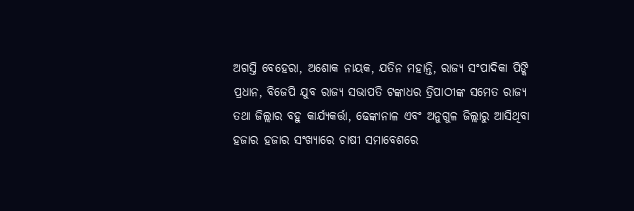ଅଗସ୍ତି ବେହେରା, ଅଶୋକ ନାୟକ, ଯତିନ ମହାନ୍ତି, ରାଜ୍ୟ ସଂପାଦିକା ପିଙ୍କି ପ୍ରଧାନ, ବିଜେପି ଯୁବ ରାଜ୍ୟ ସଭାପତି ଟଙ୍କାଧର ତ୍ରିପାଠୀଙ୍କ ସମେତ ରାଜ୍ୟ ତଥା ଜିଲ୍ଲାର ବହୁ କାର୍ଯ୍ୟକର୍ତ୍ତା, ଢେଙ୍କାନାଳ ଏବଂ ଅନୁଗୁଳ ଜିଲ୍ଲାରୁ ଆସିଥିବା ହଜାର ହଜାର ସଂଖ୍ୟାରେ ଚାଷୀ ସମାବେଶରେ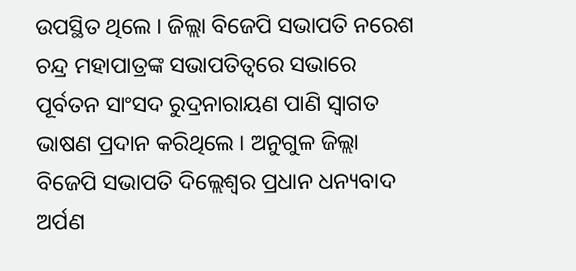ଉପସ୍ଥିତ ଥିଲେ । ଜିଲ୍ଲା ବିଜେପି ସଭାପତି ନରେଶ ଚନ୍ଦ୍ର ମହାପାତ୍ରଙ୍କ ସଭାପତିତ୍ୱରେ ସଭାରେ ପୂର୍ବତନ ସାଂସଦ ରୁଦ୍ରନାରାୟଣ ପାଣି ସ୍ୱାଗତ ଭାଷଣ ପ୍ରଦାନ କରିଥିଲେ । ଅନୁଗୁଳ ଜିଲ୍ଲା ବିଜେପି ସଭାପତି ଦିଲ୍ଲେଶ୍ୱର ପ୍ରଧାନ ଧନ୍ୟବାଦ ଅର୍ପଣ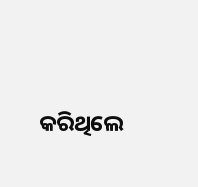କରିଥିଲେ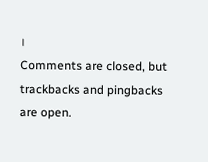।
Comments are closed, but trackbacks and pingbacks are open.